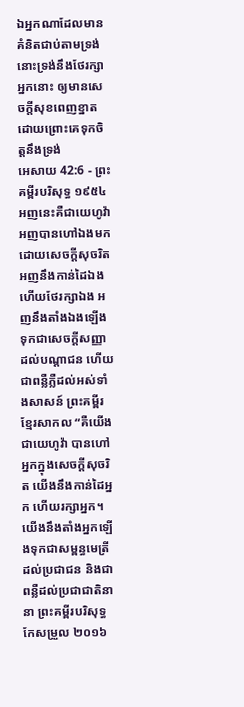ឯអ្នកណាដែលមានគំនិតជាប់តាមទ្រង់ នោះទ្រង់នឹងថែរក្សាអ្នកនោះ ឲ្យមានសេចក្ដីសុខពេញខ្នាត ដោយព្រោះគេទុកចិត្តនឹងទ្រង់
អេសាយ 42:6 - ព្រះគម្ពីរបរិសុទ្ធ ១៩៥៤ អញនេះគឺជាយេហូវ៉ា អញបានហៅឯងមកដោយសេចក្ដីសុចរិត អញនឹងកាន់ដៃឯង ហើយថែរក្សាឯង អញនឹងតាំងឯងឡើង ទុកជាសេចក្ដីសញ្ញាដល់បណ្តាជន ហើយជាពន្លឺភ្លឺដល់អស់ទាំងសាសន៍ ព្រះគម្ពីរខ្មែរសាកល “គឺយើងជាយេហូវ៉ា បានហៅអ្នកក្នុងសេចក្ដីសុចរិត យើងនឹងកាន់ដៃអ្នក ហើយរក្សាអ្នក។ យើងនឹងតាំងអ្នកឡើងទុកជាសម្ពន្ធមេត្រីដល់ប្រជាជន និងជាពន្លឺដល់ប្រជាជាតិនានា ព្រះគម្ពីរបរិសុទ្ធកែសម្រួល ២០១៦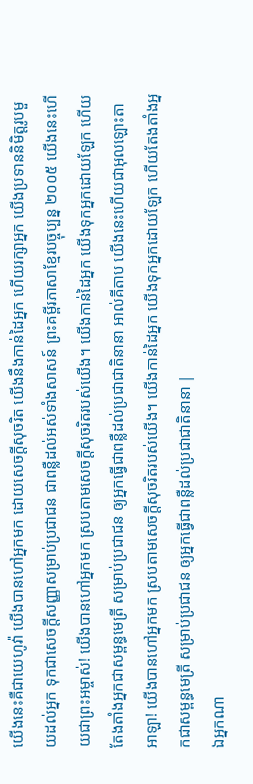យើងនេះគឺជាយេហូវ៉ា យើងបានហៅអ្នកមក ដោយសេចក្ដីសុចរិត យើងនឹងកាន់ដៃអ្នក ហើយរក្សាអ្នក យើងប្រទាននិមិត្តរូបមួយដល់អ្នក ទុកជាសេចក្ដីសញ្ញាសម្រាប់ប្រជាជន ជាពន្លឺដល់អស់ទាំងសាសន៍ ព្រះគម្ពីរភាសាខ្មែរបច្ចុប្បន្ន ២០០៥ យើងនេះហើយជាព្រះអម្ចាស់! យើងបានហៅអ្នកមក ស្របតាមសេចក្ដីសុចរិតរបស់យើង។ យើងកាន់ដៃអ្នក យើងទុកអ្នកដោយឡែក ហើយតែងតាំងអ្នកជាសម្ពន្ធមេត្រី សម្រាប់ប្រជាជន ឲ្យអ្នកធ្វើជាពន្លឺដល់ប្រជាជាតិនានា អាល់គីតាប យើងនេះហើយជាអុលឡោះតាអាឡា! យើងបានហៅអ្នកមក ស្របតាមសេចក្ដីសុចរិតរបស់យើង។ យើងកាន់ដៃអ្នក យើងទុកអ្នកដោយឡែក ហើយតែងតាំងអ្នកជាសម្ពន្ធមេត្រី សម្រាប់ប្រជាជន ឲ្យអ្នកធ្វើជាពន្លឺដល់ប្រជាជាតិនានា |
ឯអ្នកណា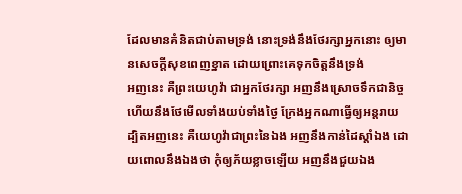ដែលមានគំនិតជាប់តាមទ្រង់ នោះទ្រង់នឹងថែរក្សាអ្នកនោះ ឲ្យមានសេចក្ដីសុខពេញខ្នាត ដោយព្រោះគេទុកចិត្តនឹងទ្រង់
អញនេះ គឺព្រះយេហូវ៉ា ជាអ្នកថែរក្សា អញនឹងស្រោចទឹកជានិច្ច ហើយនឹងថែមើលទាំងយប់ទាំងថ្ងៃ ក្រែងអ្នកណាធ្វើឲ្យអន្តរាយ
ដ្បិតអញនេះ គឺយេហូវ៉ាជាព្រះនៃឯង អញនឹងកាន់ដៃស្តាំឯង ដោយពោលនឹងឯងថា កុំឲ្យភ័យខ្លាចឡើយ អញនឹងជួយឯង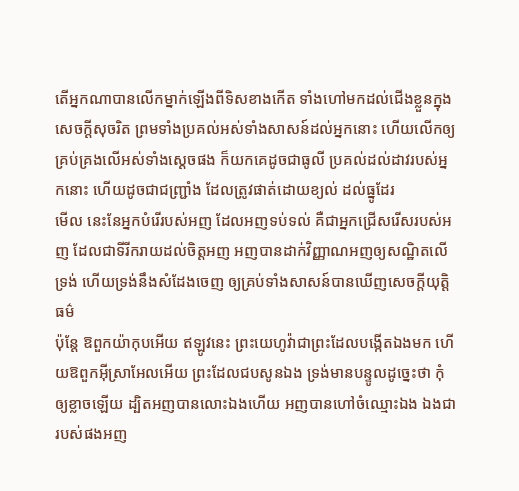តើអ្នកណាបានលើកម្នាក់ឡើងពីទិសខាងកើត ទាំងហៅមកដល់ជើងខ្លួនក្នុងសេចក្ដីសុចរិត ព្រមទាំងប្រគល់អស់ទាំងសាសន៍ដល់អ្នកនោះ ហើយលើកឲ្យគ្រប់គ្រងលើអស់ទាំងស្តេចផង ក៏យកគេដូចជាធូលី ប្រគល់ដល់ដាវរបស់អ្នកនោះ ហើយដូចជាជញ្ជ្រាំង ដែលត្រូវផាត់ដោយខ្យល់ ដល់ធ្នូដែរ
មើល នេះនែអ្នកបំរើរបស់អញ ដែលអញទប់ទល់ គឺជាអ្នកជ្រើសរើសរបស់អញ ដែលជាទីរីករាយដល់ចិត្តអញ អញបានដាក់វិញ្ញាណអញឲ្យសណ្ឋិតលើទ្រង់ ហើយទ្រង់នឹងសំដែងចេញ ឲ្យគ្រប់ទាំងសាសន៍បានឃើញសេចក្ដីយុត្តិធម៌
ប៉ុន្តែ ឱពួកយ៉ាកុបអើយ ឥឡូវនេះ ព្រះយេហូវ៉ាជាព្រះដែលបង្កើតឯងមក ហើយឱពួកអ៊ីស្រាអែលអើយ ព្រះដែលជបសូនឯង ទ្រង់មានបន្ទូលដូច្នេះថា កុំឲ្យខ្លាចឡើយ ដ្បិតអញបានលោះឯងហើយ អញបានហៅចំឈ្មោះឯង ឯងជារបស់ផងអញ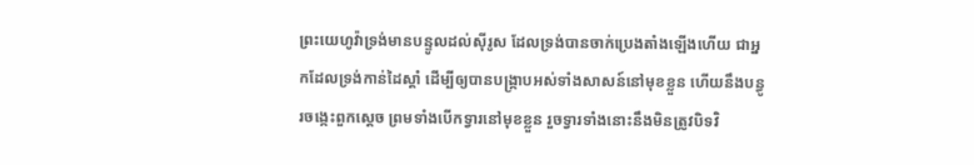ព្រះយេហូវ៉ាទ្រង់មានបន្ទូលដល់ស៊ីរូស ដែលទ្រង់បានចាក់ប្រេងតាំងឡើងហើយ ជាអ្នកដែលទ្រង់កាន់ដៃស្តាំ ដើម្បីឲ្យបានបង្ក្រាបអស់ទាំងសាសន៍នៅមុខខ្លួន ហើយនឹងបន្ធូរចង្កេះពួកស្តេច ព្រមទាំងបើកទ្វារនៅមុខខ្លួន រួចទ្វារទាំងនោះនឹងមិនត្រូវបិទវិ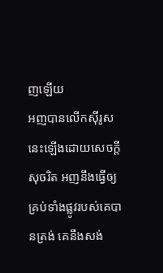ញឡើយ
អញបានលើកស៊ីរូសនេះឡើងដោយសេចក្ដីសុចរិត អញនឹងធ្វើឲ្យគ្រប់ទាំងផ្លូវរបស់គេបានត្រង់ គេនឹងសង់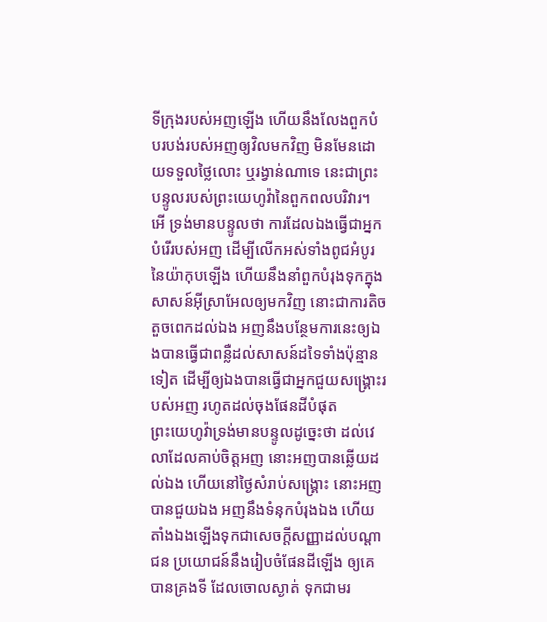ទីក្រុងរបស់អញឡើង ហើយនឹងលែងពួកបំបរបង់របស់អញឲ្យវិលមកវិញ មិនមែនដោយទទួលថ្លៃលោះ ឬរង្វាន់ណាទេ នេះជាព្រះបន្ទូលរបស់ព្រះយេហូវ៉ានៃពួកពលបរិវារ។
អើ ទ្រង់មានបន្ទូលថា ការដែលឯងធ្វើជាអ្នកបំរើរបស់អញ ដើម្បីលើកអស់ទាំងពូជអំបូរនៃយ៉ាកុបឡើង ហើយនឹងនាំពួកបំរុងទុកក្នុងសាសន៍អ៊ីស្រាអែលឲ្យមកវិញ នោះជាការតិចតួចពេកដល់ឯង អញនឹងបន្ថែមការនេះឲ្យឯងបានធ្វើជាពន្លឺដល់សាសន៍ដទៃទាំងប៉ុន្មានទៀត ដើម្បីឲ្យឯងបានធ្វើជាអ្នកជួយសង្គ្រោះរបស់អញ រហូតដល់ចុងផែនដីបំផុត
ព្រះយេហូវ៉ាទ្រង់មានបន្ទូលដូច្នេះថា ដល់វេលាដែលគាប់ចិត្តអញ នោះអញបានឆ្លើយដល់ឯង ហើយនៅថ្ងៃសំរាប់សង្គ្រោះ នោះអញបានជួយឯង អញនឹងទំនុកបំរុងឯង ហើយតាំងឯងឡើងទុកជាសេចក្ដីសញ្ញាដល់បណ្តាជន ប្រយោជន៍នឹងរៀបចំផែនដីឡើង ឲ្យគេបានគ្រងទី ដែលចោលស្ងាត់ ទុកជាមរ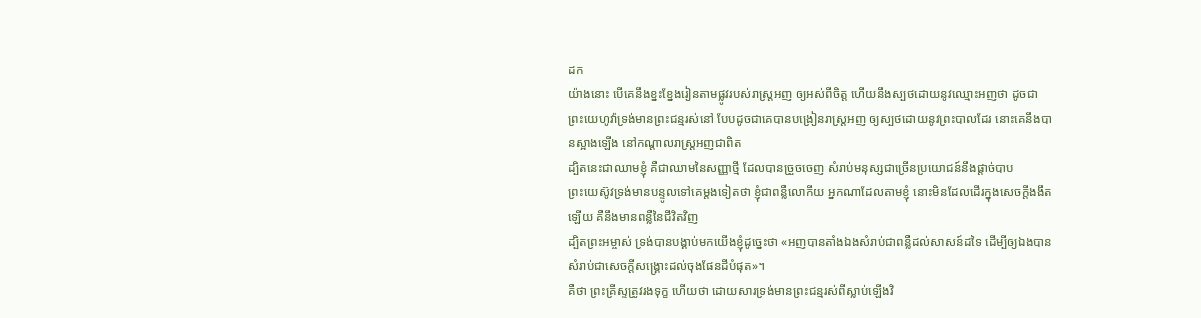ដក
យ៉ាងនោះ បើគេនឹងខ្នះខ្នែងរៀនតាមផ្លូវរបស់រាស្ត្រអញ ឲ្យអស់ពីចិត្ត ហើយនឹងស្បថដោយនូវឈ្មោះអញថា ដូចជាព្រះយេហូវ៉ាទ្រង់មានព្រះជន្មរស់នៅ បែបដូចជាគេបានបង្រៀនរាស្ត្រអញ ឲ្យស្បថដោយនូវព្រះបាលដែរ នោះគេនឹងបានស្អាងឡើង នៅកណ្តាលរាស្ត្រអញជាពិត
ដ្បិតនេះជាឈាមខ្ញុំ គឺជាឈាមនៃសញ្ញាថ្មី ដែលបានច្រួចចេញ សំរាប់មនុស្សជាច្រើនប្រយោជន៍នឹងផ្តាច់បាប
ព្រះយេស៊ូវទ្រង់មានបន្ទូលទៅគេម្តងទៀតថា ខ្ញុំជាពន្លឺលោកីយ អ្នកណាដែលតាមខ្ញុំ នោះមិនដែលដើរក្នុងសេចក្ដីងងឹតឡើយ គឺនឹងមានពន្លឺនៃជីវិតវិញ
ដ្បិតព្រះអម្ចាស់ ទ្រង់បានបង្គាប់មកយើងខ្ញុំដូច្នេះថា «អញបានតាំងឯងសំរាប់ជាពន្លឺដល់សាសន៍ដទៃ ដើម្បីឲ្យឯងបានសំរាប់ជាសេចក្ដីសង្គ្រោះដល់ចុងផែនដីបំផុត»។
គឺថា ព្រះគ្រីស្ទត្រូវរងទុក្ខ ហើយថា ដោយសារទ្រង់មានព្រះជន្មរស់ពីស្លាប់ឡើងវិ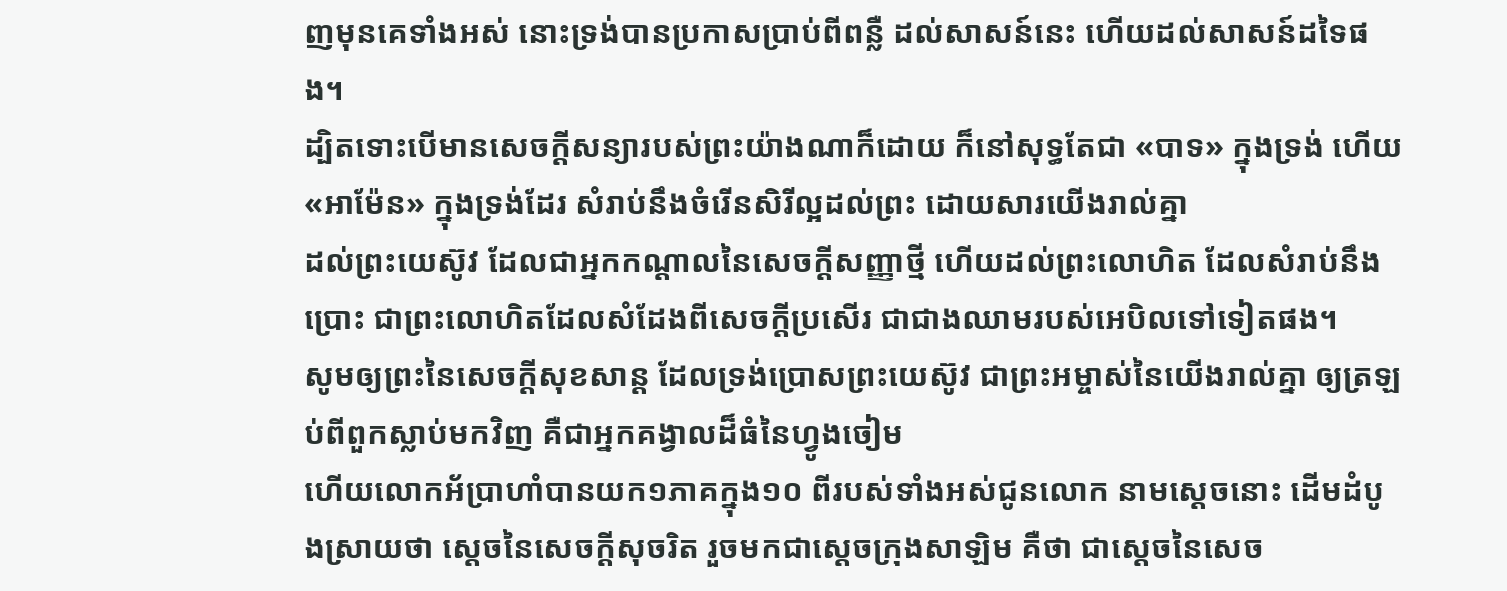ញមុនគេទាំងអស់ នោះទ្រង់បានប្រកាសប្រាប់ពីពន្លឺ ដល់សាសន៍នេះ ហើយដល់សាសន៍ដទៃផង។
ដ្បិតទោះបើមានសេចក្ដីសន្យារបស់ព្រះយ៉ាងណាក៏ដោយ ក៏នៅសុទ្ធតែជា «បាទ» ក្នុងទ្រង់ ហើយ «អាម៉ែន» ក្នុងទ្រង់ដែរ សំរាប់នឹងចំរើនសិរីល្អដល់ព្រះ ដោយសារយើងរាល់គ្នា
ដល់ព្រះយេស៊ូវ ដែលជាអ្នកកណ្តាលនៃសេចក្ដីសញ្ញាថ្មី ហើយដល់ព្រះលោហិត ដែលសំរាប់នឹងប្រោះ ជាព្រះលោហិតដែលសំដែងពីសេចក្ដីប្រសើរ ជាជាងឈាមរបស់អេបិលទៅទៀតផង។
សូមឲ្យព្រះនៃសេចក្ដីសុខសាន្ត ដែលទ្រង់ប្រោសព្រះយេស៊ូវ ជាព្រះអម្ចាស់នៃយើងរាល់គ្នា ឲ្យត្រឡប់ពីពួកស្លាប់មកវិញ គឺជាអ្នកគង្វាលដ៏ធំនៃហ្វូងចៀម
ហើយលោកអ័ប្រាហាំបានយក១ភាគក្នុង១០ ពីរបស់ទាំងអស់ជូនលោក នាមស្តេចនោះ ដើមដំបូងស្រាយថា ស្តេចនៃសេចក្ដីសុចរិត រួចមកជាស្តេចក្រុងសាឡិម គឺថា ជាស្តេចនៃសេច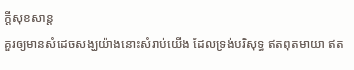ក្ដីសុខសាន្ត
គួរឲ្យមានសំដេចសង្ឃយ៉ាងនោះសំរាប់យើង ដែលទ្រង់បរិសុទ្ធ ឥតពុតមាយា ឥត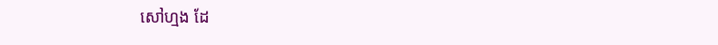សៅហ្មង ដែ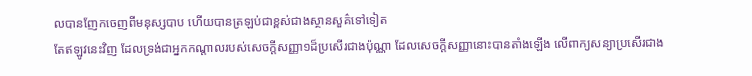លបានញែកចេញពីមនុស្សបាប ហើយបានត្រឡប់ជាខ្ពស់ជាងស្ថានសួគ៌ទៅទៀត
តែឥឡូវនេះវិញ ដែលទ្រង់ជាអ្នកកណ្តាលរបស់សេចក្ដីសញ្ញា១ដ៏ប្រសើរជាងប៉ុណ្ណា ដែលសេចក្ដីសញ្ញានោះបានតាំងឡើង លើពាក្យសន្យាប្រសើរជាង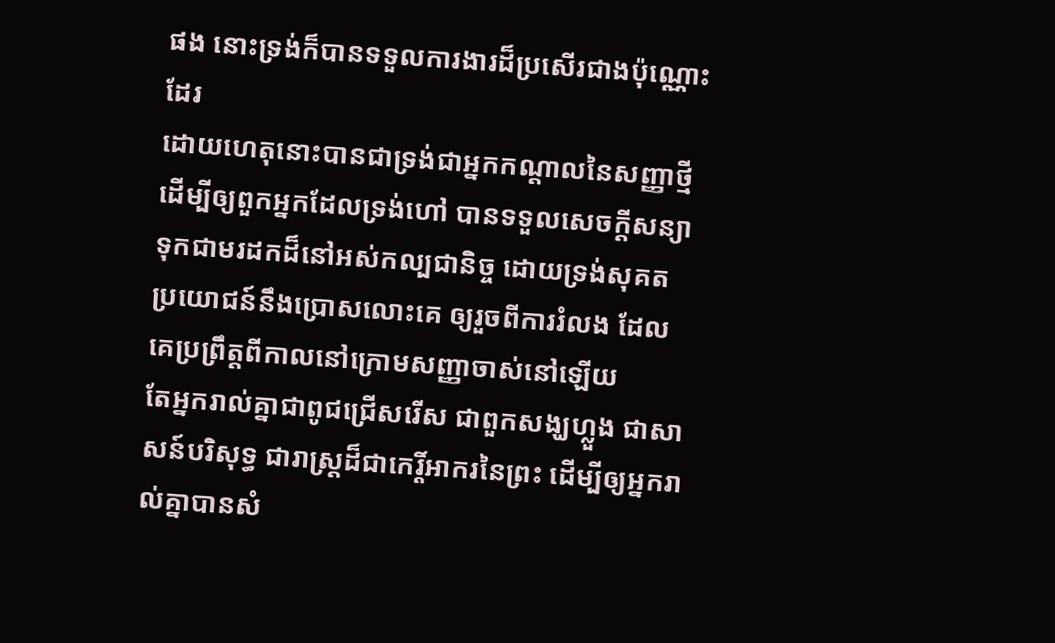ផង នោះទ្រង់ក៏បានទទួលការងារដ៏ប្រសើរជាងប៉ុណ្ណោះដែរ
ដោយហេតុនោះបានជាទ្រង់ជាអ្នកកណ្តាលនៃសញ្ញាថ្មី ដើម្បីឲ្យពួកអ្នកដែលទ្រង់ហៅ បានទទួលសេចក្ដីសន្យា ទុកជាមរដកដ៏នៅអស់កល្បជានិច្ច ដោយទ្រង់សុគត ប្រយោជន៍នឹងប្រោសលោះគេ ឲ្យរួចពីការរំលង ដែលគេប្រព្រឹត្តពីកាលនៅក្រោមសញ្ញាចាស់នៅឡើយ
តែអ្នករាល់គ្នាជាពូជជ្រើសរើស ជាពួកសង្ឃហ្លួង ជាសាសន៍បរិសុទ្ធ ជារាស្ត្រដ៏ជាកេរ្តិ៍អាករនៃព្រះ ដើម្បីឲ្យអ្នករាល់គ្នាបានសំ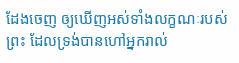ដែងចេញ ឲ្យឃើញអស់ទាំងលក្ខណៈរបស់ព្រះ ដែលទ្រង់បានហៅអ្នករាល់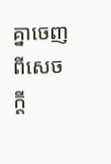គ្នាចេញពីសេចក្ដី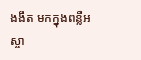ងងឹត មកក្នុងពន្លឺអស្ចា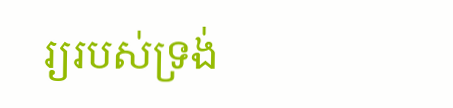រ្យរបស់ទ្រង់